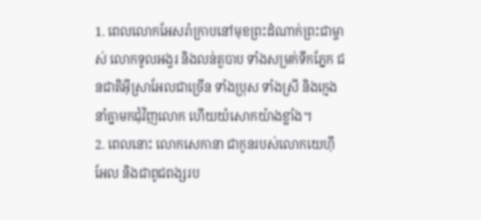1. ពេលលោកអែសរ៉ាក្រាបនៅមុខព្រះដំណាក់ព្រះជាម្ចាស់ លោកទូលអង្វរ និងលន់តួបាប ទាំងសម្រក់ទឹកភ្នែក ជនជាតិអ៊ីស្រាអែលជាច្រើន ទាំងប្រុស ទាំងស្រី និងក្មេង នាំគ្នាមកជុំវិញលោក ហើយយំសោកយ៉ាងខ្លាំង។
2. ពេលនោះ លោកសេកានា ជាកូនរបស់លោកយេហ៊ីអែល និងជាពូជពង្សរប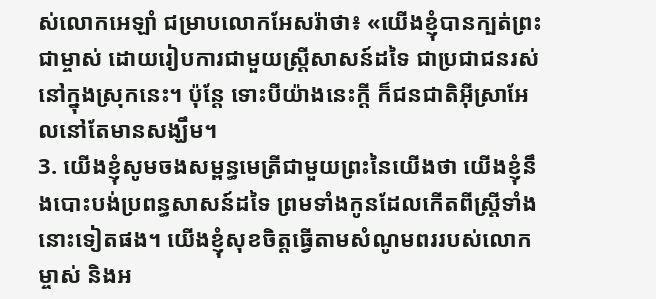ស់លោកអេឡាំ ជម្រាបលោកអែសរ៉ាថា៖ «យើងខ្ញុំបានក្បត់ព្រះជាម្ចាស់ ដោយរៀបការជាមួយស្ត្រីសាសន៍ដទៃ ជាប្រជាជនរស់នៅក្នុងស្រុកនេះ។ ប៉ុន្តែ ទោះបីយ៉ាងនេះក្ដី ក៏ជនជាតិអ៊ីស្រាអែលនៅតែមានសង្ឃឹម។
3. យើងខ្ញុំសូមចងសម្ពន្ធមេត្រីជាមួយព្រះនៃយើងថា យើងខ្ញុំនឹងបោះបង់ប្រពន្ធសាសន៍ដទៃ ព្រមទាំងកូនដែលកើតពីស្ត្រីទាំងនោះទៀតផង។ យើងខ្ញុំសុខចិត្តធ្វើតាមសំណូមពររបស់លោកម្ចាស់ និងអ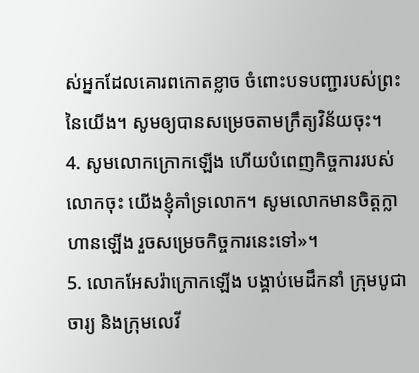ស់អ្នកដែលគោរពកោតខ្លាច ចំពោះបទបញ្ជារបស់ព្រះនៃយើង។ សូមឲ្យបានសម្រេចតាមក្រឹត្យវិន័យចុះ។
4. សូមលោកក្រោកឡើង ហើយបំពេញកិច្ចការរបស់លោកចុះ យើងខ្ញុំគាំទ្រលោក។ សូមលោកមានចិត្តក្លាហានឡើង រួចសម្រេចកិច្ចការនេះទៅ»។
5. លោកអែសរ៉ាក្រោកឡើង បង្គាប់មេដឹកនាំ ក្រុមបូជាចារ្យ និងក្រុមលេវី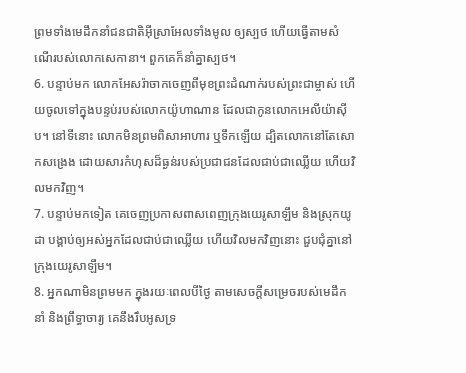ព្រមទាំងមេដឹកនាំជនជាតិអ៊ីស្រាអែលទាំងមូល ឲ្យស្បថ ហើយធ្វើតាមសំណើរបស់លោកសេកានា។ ពួកគេក៏នាំគ្នាស្បថ។
6. បន្ទាប់មក លោកអែសរ៉ាចាកចេញពីមុខព្រះដំណាក់របស់ព្រះជាម្ចាស់ ហើយចូលទៅក្នុងបន្ទប់របស់លោកយ៉ូហាណាន ដែលជាកូនលោកអេលីយ៉ាស៊ីប។ នៅទីនោះ លោកមិនព្រមពិសាអាហារ ឬទឹកឡើយ ដ្បិតលោកនៅតែសោកសង្រេង ដោយសារកំហុសដ៏ធ្ងន់របស់ប្រជាជនដែលជាប់ជាឈ្លើយ ហើយវិលមកវិញ។
7. បន្ទាប់មកទៀត គេចេញប្រកាសពាសពេញក្រុងយេរូសាឡឹម និងស្រុកយូដា បង្គាប់ឲ្យអស់អ្នកដែលជាប់ជាឈ្លើយ ហើយវិលមកវិញនោះ ជួបជុំគ្នានៅក្រុងយេរូសាឡឹម។
8. អ្នកណាមិនព្រមមក ក្នុងរយៈពេលបីថ្ងៃ តាមសេចក្ដីសម្រេចរបស់មេដឹកនាំ និងព្រឹទ្ធាចារ្យ គេនឹងរឹបអូសទ្រ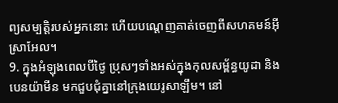ព្យសម្បត្តិរបស់អ្នកនោះ ហើយបណ្ដេញគាត់ចេញពីសហគមន៍អ៊ីស្រាអែល។
9. ក្នុងអំឡុងពេលបីថ្ងៃ ប្រុសៗទាំងអស់ក្នុងកុលសម្ព័ន្ធយូដា និងបេនយ៉ាមីន មកជួបជុំគ្នានៅក្រុងយេរូសាឡឹម។ នៅ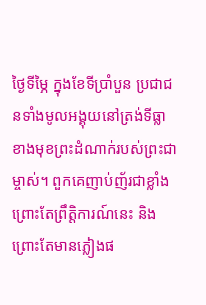ថ្ងៃទីម្ភៃ ក្នុងខែទីប្រាំបួន ប្រជាជនទាំងមូលអង្គុយនៅត្រង់ទីធ្លា ខាងមុខព្រះដំណាក់របស់ព្រះជាម្ចាស់។ ពួកគេញាប់ញ័រជាខ្លាំង ព្រោះតែព្រឹត្តិការណ៍នេះ និងព្រោះតែមានភ្លៀងផ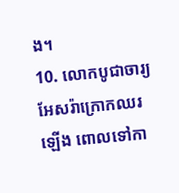ង។
10. លោកបូជាចារ្យអែសរ៉ាក្រោកឈរឡើង ពោលទៅកា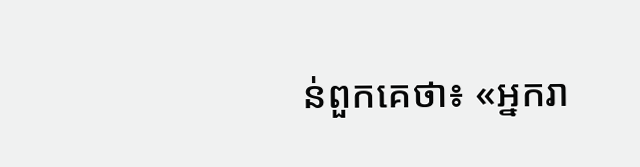ន់ពួកគេថា៖ «អ្នករា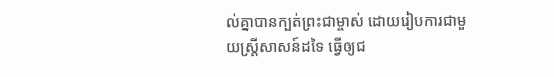ល់គ្នាបានក្បត់ព្រះជាម្ចាស់ ដោយរៀបការជាមួយស្ត្រីសាសន៍ដទៃ ធ្វើឲ្យជ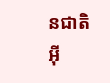នជាតិអ៊ី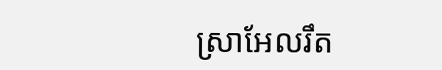ស្រាអែលរឹត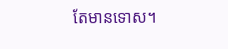តែមានទោស។